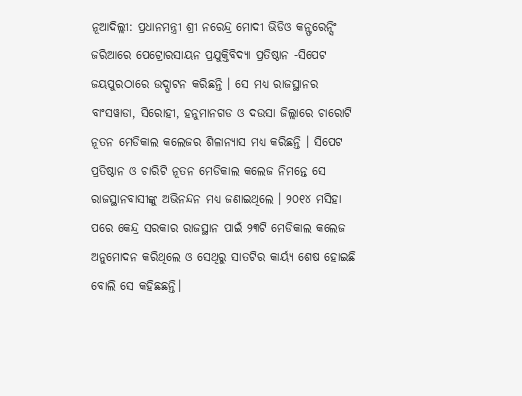ନୂଆଦିଲ୍ଲୀ: ପ୍ରଧାନମନ୍ତ୍ରୀ ଶ୍ରୀ ନରେନ୍ଦ୍ର ମୋଦୀ ଭିଡିଓ କନ୍ଫରେନ୍ସିଂ ଜରିଆରେ ପେଟ୍ରୋରସାୟନ ପ୍ରଯୁକ୍ତିବିଦ୍ୟା ପ୍ରତିଷ୍ଠାନ -ସିପେଟ ଜୟପୁରଠାରେ ଉଦ୍ଘାଟନ କରିଛନ୍ତି । ସେ ମଧ୍ୟ ରାଜସ୍ଥାନର ବାଂସୱାଡା, ସିରୋହୀ, ହନୁମାନଗଡ ଓ ଦଉସା ଜିଲ୍ଲାରେ ଚାରୋଟି ନୂତନ ମେଡିକାଲ କଲେଜର ଶିଳାନ୍ୟାସ ମଧ୍ୟ କରିଛନ୍ତି । ସିପେଟ ପ୍ରତିଷ୍ଠାନ ଓ ଚାରିଟି ନୂତନ ମେଡିକାଲ କଲେଜ ନିମନ୍ତେ ସେ ରାଜସ୍ଥାନବାସୀଙ୍କୁ ଅଭିନନ୍ଦନ ମଧ୍ୟ ଜଣାଇଥିଲେ । ୨୦୧୪ ମସିହା ପରେ କେନ୍ଦ୍ର ସରକାର ରାଜସ୍ଥାନ ପାଇଁ ୨୩ଟି ମେଡିକାଲ କଲେଜ ଅନୁମୋଦନ କରିଥିଲେ ଓ ସେଥିରୁ ସାତଟିର କାର୍ୟ୍ୟ ଶେଷ ହୋଇଛି ବୋଲି ସେ କହିଛଛନ୍ତି।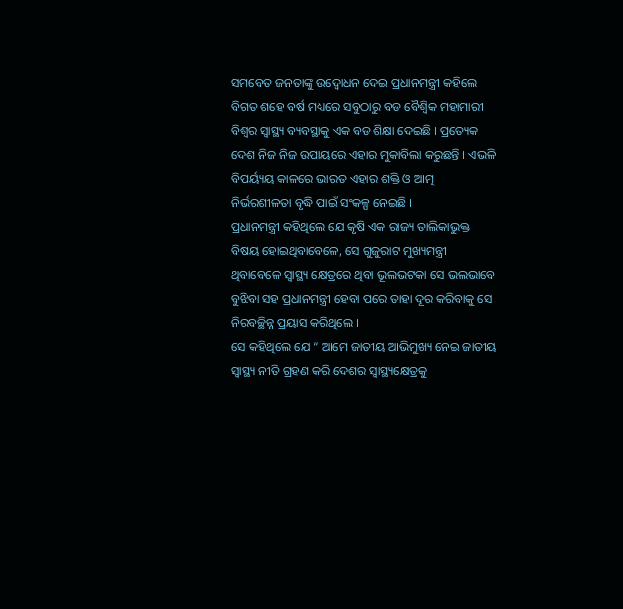ସମବେତ ଜନତାଙ୍କୁ ଉଦ୍ବୋଧନ ଦେଇ ପ୍ରଧାନମନ୍ତ୍ରୀ କହିଲେ ବିଗତ ଶହେ ବର୍ଷ ମଧ୍ୟରେ ସବୁଠାରୁ ବଡ ବୈଶ୍ୱିକ ମହାମାରୀ ବିଶ୍ୱର ସ୍ୱାସ୍ଥ୍ୟ ବ୍ୟବସ୍ଥାକୁ ଏକ ବଡ ଶିକ୍ଷା ଦେଇଛି । ପ୍ରତ୍ୟେକ ଦେଶ ନିଜ ନିଜ ଉପାୟରେ ଏହାର ମୁକାବିଲା କରୁଛନ୍ତି । ଏଭଳି ବିପର୍ୟ୍ୟୟ କାଳରେ ଭାରତ ଏହାର ଶକ୍ତି ଓ ଆତ୍ମ ନିର୍ଭରଶୀଳତା ବୃଦ୍ଧି ପାଇଁ ସଂକଳ୍ପ ନେଇଛି ।
ପ୍ରଧାନମନ୍ତ୍ରୀ କହିଥିଲେ ଯେ କୃଷି ଏକ ରାଜ୍ୟ ତାଲିକାଭୁକ୍ତ ବିଷୟ ହୋଇଥିବାବେଳେ, ସେ ଗୁଜୁରାଟ ମୁଖ୍ୟମନ୍ତ୍ରୀ ଥିବାବେଳେ ସ୍ୱାସ୍ଥ୍ୟ କ୍ଷେତ୍ରରେ ଥିବା ଭୂଲଭଟକା ସେ ଭଲଭାବେ ବୁଝିବା ସହ ପ୍ରଧାନମନ୍ତ୍ରୀ ହେବା ପରେ ତାହା ଦୂର କରିବାକୁ ସେ ନିରବଚ୍ଛିନ୍ନ ପ୍ରୟାସ କରିଥିଲେ ।
ସେ କହିଥିଲେ ଯେ “ ଆମେ ଜାତୀୟ ଆଭିମୁଖ୍ୟ ନେଇ ଜାତୀୟ ସ୍ୱାସ୍ଥ୍ୟ ନୀତି ଗ୍ରହଣ କରି ଦେଶର ସ୍ୱାସ୍ଥ୍ୟକ୍ଷେତ୍ରକୁ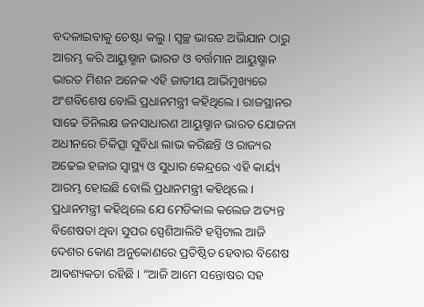ବଦଳାଇବାକୁ ଚେଷ୍ଟା କଲୁ । ସ୍ୱଚ୍ଛ ଭାରତ ଅଭିଯାନ ଠାରୁ ଆରମ୍ଭ କରି ଆୟୁଷ୍ମାନ ଭାରତ ଓ ବର୍ତ୍ତମାନ ଆୟୁଷ୍ମାନ ଭାରତ ମିଶନ ଅନେକ ଏହି ଜାତୀୟ ଆଭିମୁଖ୍ୟରେ ଅଂଶବିଶେଷ ବୋଲି ପ୍ରଧାନମନ୍ତ୍ରୀ କହିଥିଲେ । ରାଜସ୍ଥାନର ସାଢେ ତିନିଲକ୍ଷ ଜନସାଧାରଣ ଆୟୁଷ୍ମାନ ଭାରତ ଯୋଜନା ଅଧୀନରେ ଚିକିତ୍ସା ସୁବିଧା ଲାଭ କରିଛନ୍ତି ଓ ରାଜ୍ୟର ଅଢେଇ ହଜାର ସ୍ୱାସ୍ଥ୍ୟ ଓ ସୁଧାର କେନ୍ଦ୍ରରେ ଏହି କାର୍ୟ୍ୟ ଆରମ୍ଭ ହୋଇଛି ବୋଲି ପ୍ରଧାନମନ୍ତ୍ରୀ କହିଥିଲେ ।
ପ୍ରଧାନମନ୍ତ୍ରୀ କହିଥିଲେ ଯେ ମେଡିକାଲ କଲେଜ ଅତ୍ୟନ୍ତ ବିଶେଷତା ଥିବା ସୁପର ସ୍ପେଶିଆଲିଟି ହସ୍ପିଟାଲ ଆଜି ଦେଶର କୋଣ ଅନୁକୋଣରେ ପ୍ରତିଷ୍ଠିତ ହେବାର ବିଶେଷ ଆବଶ୍ୟକତା ରହିଛି । “ଆଜି ଆମେ ସନ୍ତୋଷର ସହ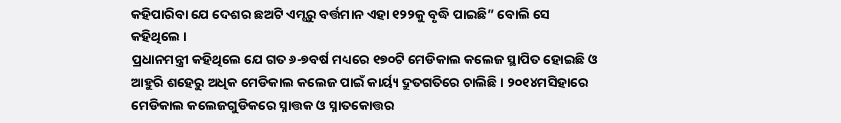କହିପାରିବା ଯେ ଦେଶର ଛଅଟି ଏମ୍ସରୁ ବର୍ତ୍ତମାନ ଏହା ୧୨୨କୁ ବୃଦ୍ଧି ପାଇଛି” ବୋଲି ସେ କହିଥିଲେ ।
ପ୍ରଧାନମନ୍ତ୍ରୀ କହିଥିଲେ ଯେ ଗତ ୬-୭ବର୍ଷ ମଧ୍ୟରେ ୧୭୦ଟି ମେଡିକାଲ କଲେଜ ସ୍ଥାପିତ ହୋଇଛି ଓ ଆହୁରି ଶହେରୁ ଅଧିକ ମେଡିକାଲ କଲେଜ ପାଇଁ କାର୍ୟ୍ୟ ଦ୍ରୁତଗତିରେ ଚାଲିଛି । ୨୦୧୪ମସିହାରେ ମେଡିକାଲ କଲେଜଗୁଡିକରେ ସ୍ନାତ୍ତକ ଓ ସ୍ନାତକୋତ୍ତର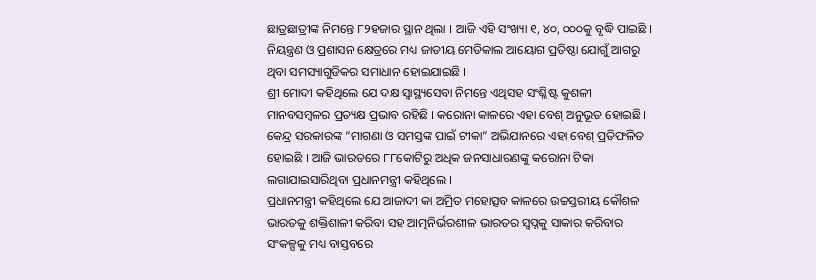ଛାତ୍ରଛାତ୍ରୀଙ୍କ ନିମନ୍ତେ ୮୨ହଜାର ସ୍ଥାନ ଥିଲା । ଆଜି ଏହି ସଂଖ୍ୟା ୧, ୪୦, ୦୦୦କୁ ବୃଦ୍ଧି ପାଇଛି । ନିୟନ୍ତ୍ରଣ ଓ ପ୍ରଶାସନ କ୍ଷେତ୍ରରେ ମଧ୍ୟ ଜାତୀୟ ମେଡିକାଲ ଆୟୋଗ ପ୍ରତିଷ୍ଠା ଯୋଗୁଁ ଆଗରୁ ଥିବା ସମସ୍ୟାଗୁଡିକର ସମାଧାନ ହୋଇଯାଇଛି ।
ଶ୍ରୀ ମୋଦୀ କହିଥିଲେ ଯେ ଦକ୍ଷ ସ୍ୱାସ୍ଥ୍ୟସେବା ନିମନ୍ତେ ଏଥିସହ ସଂଶ୍ଳିଷ୍ଟ କୁଶଳୀ ମାନବସମ୍ବଳର ପ୍ରତ୍ୟକ୍ଷ ପ୍ରଭାବ ରହିଛି । କରୋନା କାଳରେ ଏହା ବେଶ୍ ଅନୁଭୂତ ହୋଇଛି। କେନ୍ଦ୍ର ସରକାରଙ୍କ “ମାଗଣା ଓ ସମସ୍ତଙ୍କ ପାଇଁ ଟୀକା” ଅଭିଯାନରେ ଏହା ବେଶ୍ ପ୍ରତିଫଳିତ ହୋଇଛି । ଆଜି ଭାରତରେ ୮୮କୋଟିରୁ ଅଧିକ ଜନସାଧାରଣଙ୍କୁ କରୋନା ଟିକା ଲଗାଯାଇସାରିଥିବା ପ୍ରଧାନମନ୍ତ୍ରୀ କହିଥିଲେ ।
ପ୍ରଧାନମନ୍ତ୍ରୀ କହିଥିଲେ ଯେ ଆଜାଦୀ କା ଅମ୍ରିତ ମହୋତ୍ସବ କାଳରେ ଉଚ୍ଚସ୍ତରୀୟ କୌଶଳ ଭାରତକୁ ଶକ୍ତିଶାଳୀ କରିବା ସହ ଆତ୍ମନିର୍ଭରଶୀଳ ଭାରତର ସ୍ୱପ୍ନକୁ ସାକାର କରିବାର ସଂକଳ୍ପକୁ ମଧ୍ୟ ବାସ୍ତବରେ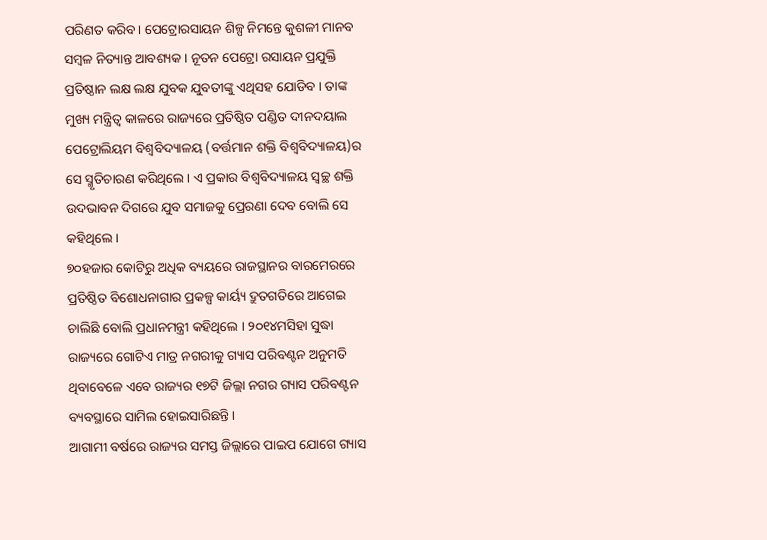ପରିଣତ କରିବ। ପେଟ୍ରୋରସାୟନ ଶିଳ୍ପ ନିମନ୍ତେ କୁଶଳୀ ମାନବ ସମ୍ବଳ ନିତ୍ୟାନ୍ତ ଆବଶ୍ୟକ । ନୂତନ ପେଟ୍ରୋ ରସାୟନ ପ୍ରଯୁକ୍ତି ପ୍ରତିଷ୍ଠାନ ଲକ୍ଷ ଲକ୍ଷ ଯୁବକ ଯୁବତୀଙ୍କୁ ଏଥିସହ ଯୋଡିବ । ତାଙ୍କ ମୁଖ୍ୟ ମନ୍ତ୍ରିତ୍ୱ କାଳରେ ରାଜ୍ୟରେ ପ୍ରତିଷ୍ଠିତ ପଣ୍ଡିତ ଦୀନଦୟାଲ ପେଟ୍ରୋଲିୟମ ବିଶ୍ୱବିଦ୍ୟାଳୟ (ବର୍ତ୍ତମାନ ଶକ୍ତି ବିଶ୍ୱବିଦ୍ୟାଳୟ)ର ସେ ସ୍ମୃତିଚାରଣ କରିଥିଲେ । ଏ ପ୍ରକାର ବିଶ୍ୱବିଦ୍ୟାଳୟ ସ୍ୱଚ୍ଛ ଶକ୍ତି ଉଦଭାବନ ଦିଗରେ ଯୁବ ସମାଜକୁ ପ୍ରେରଣା ଦେବ ବୋଲି ସେ କହିଥିଲେ ।
୭୦ହଜାର କୋଟିରୁ ଅଧିକ ବ୍ୟୟରେ ରାଜସ୍ଥାନର ବାରମେରରେ ପ୍ରତିଷ୍ଠିତ ବିଶୋଧନାଗାର ପ୍ରକଳ୍ପ କାର୍ୟ୍ୟ ଦ୍ରୁତଗତିରେ ଆଗେଇ ଚାଲିଛି ବୋଲି ପ୍ରଧାନମନ୍ତ୍ରୀ କହିଥିଲେ । ୨୦୧୪ମସିହା ସୁଦ୍ଧା ରାଜ୍ୟରେ ଗୋଟିଏ ମାତ୍ର ନଗରୀକୁ ଗ୍ୟାସ ପରିବଣ୍ଟନ ଅନୁମତି ଥିବାବେଳେ ଏବେ ରାଜ୍ୟର ୧୭ଟି ଜିଲ୍ଲା ନଗର ଗ୍ୟାସ ପରିବଣ୍ଟନ ବ୍ୟବସ୍ଥାରେ ସାମିଲ ହୋଇସାରିଛନ୍ତି ।
ଆଗାମୀ ବର୍ଷରେ ରାଜ୍ୟର ସମସ୍ତ ଜିଲ୍ଲାରେ ପାଇପ ଯୋଗେ ଗ୍ୟାସ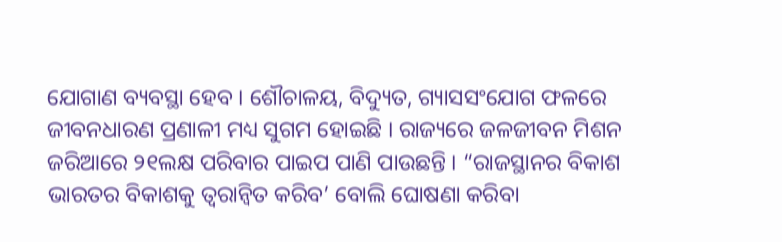ଯୋଗାଣ ବ୍ୟବସ୍ଥା ହେବ । ଶୌଚାଳୟ, ବିଦ୍ୟୁତ, ଗ୍ୟାସସଂଯୋଗ ଫଳରେ ଜୀବନଧାରଣ ପ୍ରଣାଳୀ ମଧ୍ୟ ସୁଗମ ହୋଇଛି । ରାଜ୍ୟରେ ଜଳଜୀବନ ମିଶନ ଜରିଆରେ ୨୧ଲକ୍ଷ ପରିବାର ପାଇପ ପାଣି ପାଉଛନ୍ତି । “ରାଜସ୍ଥାନର ବିକାଶ ଭାରତର ବିକାଶକୁ ତ୍ୱରାନ୍ୱିତ କରିବ’ ବୋଲି ଘୋଷଣା କରିବା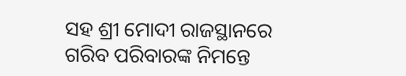ସହ ଶ୍ରୀ ମୋଦୀ ରାଜସ୍ଥାନରେ ଗରିବ ପରିବାରଙ୍କ ନିମନ୍ତେ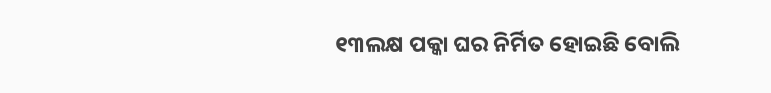୧୩ଲକ୍ଷ ପକ୍କା ଘର ନିର୍ମିତ ହୋଇଛି ବୋଲି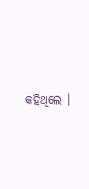କହିଥିଲେ ।